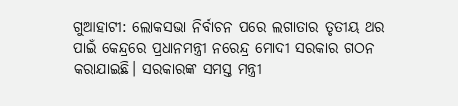ଗୁଆହାଟୀ: ଲୋକସଭା ନିର୍ବାଚନ ପରେ ଲଗାତାର ତୃତୀୟ ଥର ପାଇଁ କେନ୍ଦ୍ରରେ ପ୍ରଧାନମନ୍ତ୍ରୀ ନରେନ୍ଦ୍ର ମୋଦୀ ସରକାର ଗଠନ କରାଯାଇଛି। ସରକାରଙ୍କ ସମସ୍ତ ମନ୍ତ୍ରୀ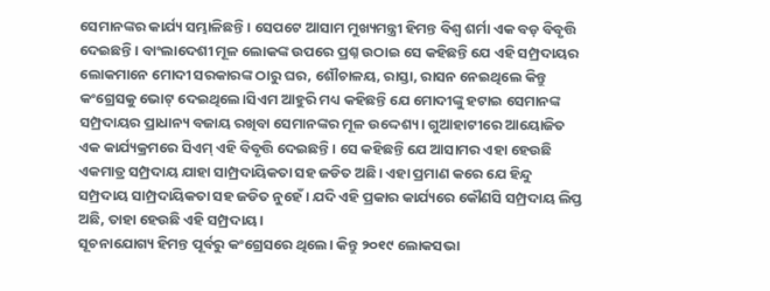ସେମାନଙ୍କର କାର୍ଯ୍ୟ ସମ୍ଭାଳିଛନ୍ତି। ସେପଟେ ଆସାମ ମୁଖ୍ୟମନ୍ତ୍ରୀ ହିମନ୍ତ ବିଶ୍ୱ ଶର୍ମା ଏକ ବଡ଼ ବିବୃତ୍ତି ଦେଇଛନ୍ତି। ବାଂଲାଦେଶୀ ମୂଳ ଲୋକଙ୍କ ଉପରେ ପ୍ରଶ୍ନ ଉଠାଇ ସେ କହିଛନ୍ତି ଯେ ଏହି ସମ୍ପ୍ରଦାୟର ଲୋକମାନେ ମୋଦୀ ସରକାରଙ୍କ ଠାରୁ ଘର, ଶୌଚାଳୟ, ରାସ୍ତା, ରାସନ ନେଇଥିଲେ କିନ୍ତୁ କଂଗ୍ରେସକୁ ଭୋଟ୍ ଦେଇଥିଲେ।ସିଏମ ଆହୁରି ମଧ୍ୟ କହିଛନ୍ତି ଯେ ମୋଦୀଙ୍କୁ ହଟାଇ ସେମାନଙ୍କ ସମ୍ପ୍ରଦାୟର ପ୍ରାଧାନ୍ୟ ବଜାୟ ରଖିବା ସେମାନଙ୍କର ମୂଳ ଉଦ୍ଦେଶ୍ୟ। ଗୁଆହାଟୀରେ ଆୟୋଜିତ ଏକ କାର୍ଯ୍ୟକ୍ରମରେ ସିଏମ୍ ଏହି ବିବୃତ୍ତି ଦେଇଛନ୍ତି। ସେ କହିଛନ୍ତି ଯେ ଆସାମର ଏହା ହେଉଛି ଏକମାତ୍ର ସମ୍ପ୍ରଦାୟ ଯାହା ସାମ୍ପ୍ରଦାୟିକତା ସହ ଜଡିତ ଅଛି। ଏହା ପ୍ରମାଣ କରେ ଯେ ହିନ୍ଦୁ ସମ୍ପ୍ରଦାୟ ସାମ୍ପ୍ରଦାୟିକତା ସହ ଜଡିତ ନୁହେଁ। ଯଦି ଏହି ପ୍ରକାର କାର୍ଯ୍ୟରେ କୌଣସି ସମ୍ପ୍ରଦାୟ ଲିପ୍ତ ଅଛି, ତାହା ହେଉଛି ଏହି ସମ୍ପ୍ରଦାୟ।
ସୂଚନାଯୋଗ୍ୟ ହିମନ୍ତ ପୂର୍ବରୁ କଂଗ୍ରେସରେ ଥିଲେ। କିନ୍ତୁ ୨୦୧୯ ଲୋକସଭା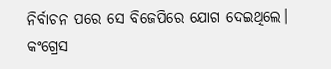ନିର୍ବାଚନ ପରେ ସେ ବିଜେପିରେ ଯୋଗ ଦେଇଥିଲେ। କଂଗ୍ରେସ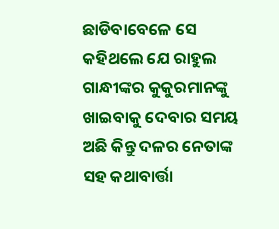ଛାଡିବାବେଳେ ସେ କହିଥଲେ ଯେ ରାହୁଲ ଗାନ୍ଧୀଙ୍କର କୁକୁରମାନଙ୍କୁ ଖାଇବାକୁ ଦେବାର ସମୟ ଅଛି କିନ୍ତୁ ଦଳର ନେତାଙ୍କ ସହ କଥାବାର୍ତ୍ତା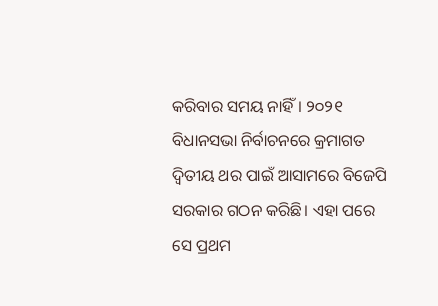କରିବାର ସମୟ ନାହିଁ। ୨୦୨୧ ବିଧାନସଭା ନିର୍ବାଚନରେ କ୍ରମାଗତ ଦ୍ୱିତୀୟ ଥର ପାଇଁ ଆସାମରେ ବିଜେପି ସରକାର ଗଠନ କରିଛି। ଏହା ପରେ ସେ ପ୍ରଥମ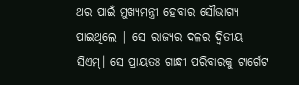ଥର ପାଇଁ ମୁଖ୍ୟମନ୍ତ୍ରୀ ହେବାର ସୌଭାଗ୍ୟ ପାଇଥିଲେ | ସେ ରାଜ୍ୟର ଦଳର ଦ୍ୱିତୀୟ ସିଏମ୍। ସେ ପ୍ରାୟତଃ ଗାନ୍ଧୀ ପରିବାରକୁ ଟାର୍ଗେଟ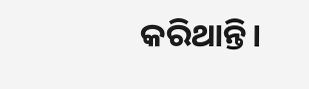କରିଥାନ୍ତି।